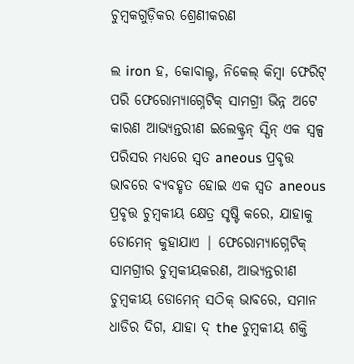ଚୁମ୍ବକଗୁଡ଼ିକର ଶ୍ରେଣୀକରଣ

ଲ iron ହ, କୋବାଲ୍ଟ, ନିକେଲ୍ କିମ୍ବା ଫେରିଟ୍ ପରି ଫେରୋମ୍ୟାଗ୍ନେଟିକ୍ ସାମଗ୍ରୀ ଭିନ୍ନ ଅଟେ କାରଣ ଆଭ୍ୟନ୍ତରୀଣ ଇଲେକ୍ଟ୍ରନ୍ ସ୍ପିନ୍ ଏକ ସ୍ୱଳ୍ପ ପରିସର ମଧ୍ୟରେ ସ୍ୱତ aneous ପ୍ରବୃତ୍ତ ଭାବରେ ବ୍ୟବହୃତ ହୋଇ ଏକ ସ୍ୱତ aneous ପ୍ରବୃତ୍ତ ଚୁମ୍ବକୀୟ କ୍ଷେତ୍ର ସୃଷ୍ଟି କରେ, ଯାହାକୁ ଡୋମେନ୍ କୁହାଯାଏ | ଫେରୋମ୍ୟାଗ୍ନେଟିକ୍ ସାମଗ୍ରୀର ଚୁମ୍ବକୀୟକରଣ, ଆଭ୍ୟନ୍ତରୀଣ ଚୁମ୍ବକୀୟ ଡୋମେନ୍ ସଠିକ୍ ଭାବରେ, ସମାନ ଧାଡିର ଦିଗ, ଯାହା ଦ୍ the ଚୁମ୍ବକୀୟ ଶକ୍ତି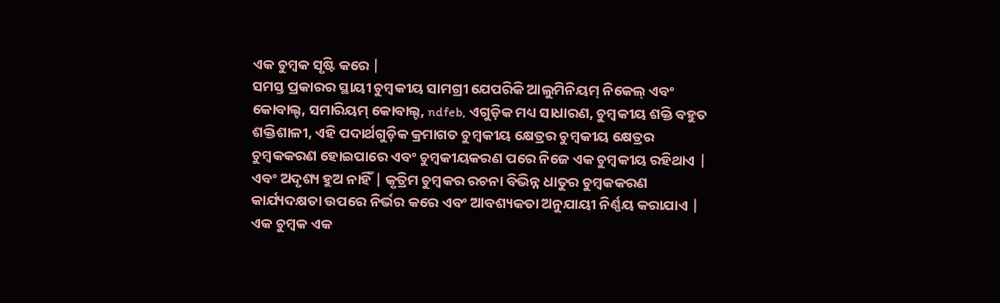ଏକ ଚୁମ୍ବକ ସୃଷ୍ଟି କରେ |
ସମସ୍ତ ପ୍ରକାରର ସ୍ଥାୟୀ ଚୁମ୍ବକୀୟ ସାମଗ୍ରୀ ଯେପରିକି ଆଲୁମିନିୟମ୍ ନିକେଲ୍ ଏବଂ କୋବାଲ୍ଟ, ସମାରିୟମ୍ କୋବାଲ୍ଟ, ndfeb, ଏଗୁଡ଼ିକ ମଧ୍ୟ ସାଧାରଣ, ଚୁମ୍ବକୀୟ ଶକ୍ତି ବହୁତ ଶକ୍ତିଶାଳୀ, ଏହି ପଦାର୍ଥଗୁଡ଼ିକ କ୍ରମାଗତ ଚୁମ୍ବକୀୟ କ୍ଷେତ୍ରର ଚୁମ୍ବକୀୟ କ୍ଷେତ୍ରର ଚୁମ୍ବକକରଣ ହୋଇପାରେ ଏବଂ ଚୁମ୍ବକୀୟକରଣ ପରେ ନିଜେ ଏକ ଚୁମ୍ବକୀୟ ରହିଥାଏ | ଏବଂ ଅଦୃଶ୍ୟ ହୁଅ ନାହିଁ | କୃତ୍ରିମ ଚୁମ୍ବକର ରଚନା ବିଭିନ୍ନ ଧାତୁର ଚୁମ୍ବକକରଣ କାର୍ଯ୍ୟଦକ୍ଷତା ଉପରେ ନିର୍ଭର କରେ ଏବଂ ଆବଶ୍ୟକତା ଅନୁଯାୟୀ ନିର୍ଣ୍ଣୟ କରାଯାଏ | ଏକ ଚୁମ୍ବକ ଏକ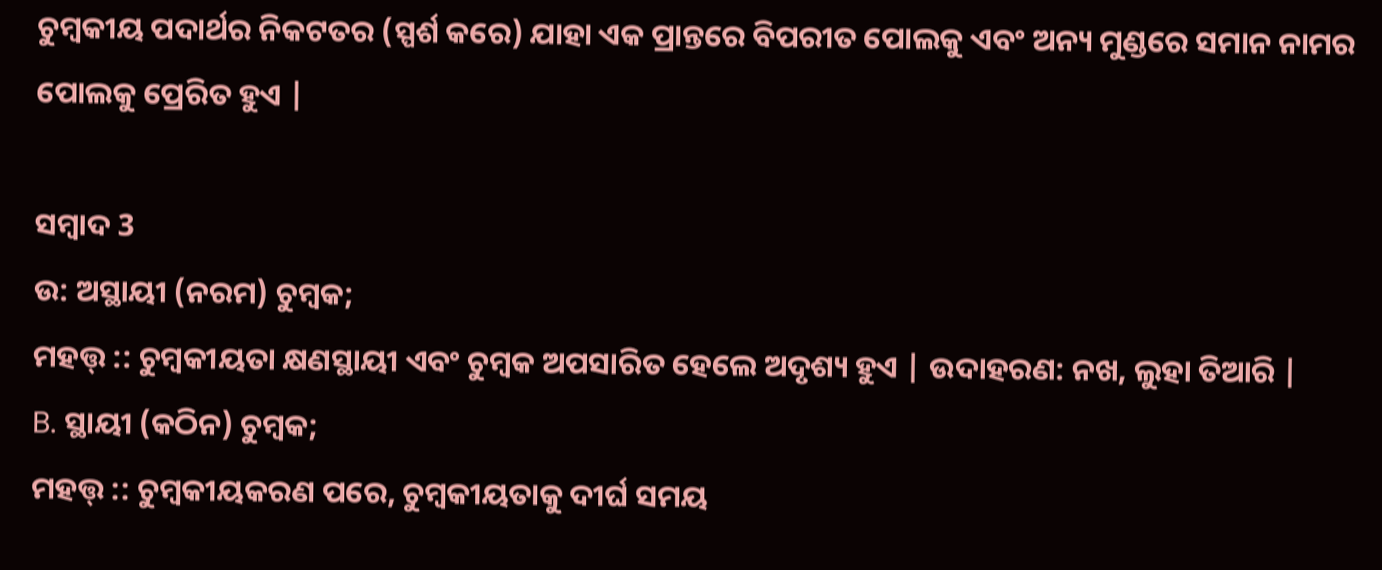ଚୁମ୍ବକୀୟ ପଦାର୍ଥର ନିକଟତର (ସ୍ପର୍ଶ କରେ) ଯାହା ଏକ ପ୍ରାନ୍ତରେ ବିପରୀତ ପୋଲକୁ ଏବଂ ଅନ୍ୟ ମୁଣ୍ଡରେ ସମାନ ନାମର ପୋଲକୁ ପ୍ରେରିତ ହୁଏ |

ସମ୍ବାଦ 3
ଉ: ଅସ୍ଥାୟୀ (ନରମ) ଚୁମ୍ବକ;
ମହତ୍ତ୍ :: ଚୁମ୍ବକୀୟତା କ୍ଷଣସ୍ଥାୟୀ ଏବଂ ଚୁମ୍ବକ ଅପସାରିତ ହେଲେ ଅଦୃଶ୍ୟ ହୁଏ | ଉଦାହରଣ: ନଖ, ଲୁହା ତିଆରି |
B. ସ୍ଥାୟୀ (କଠିନ) ଚୁମ୍ବକ;
ମହତ୍ତ୍ :: ଚୁମ୍ବକୀୟକରଣ ପରେ, ଚୁମ୍ବକୀୟତାକୁ ଦୀର୍ଘ ସମୟ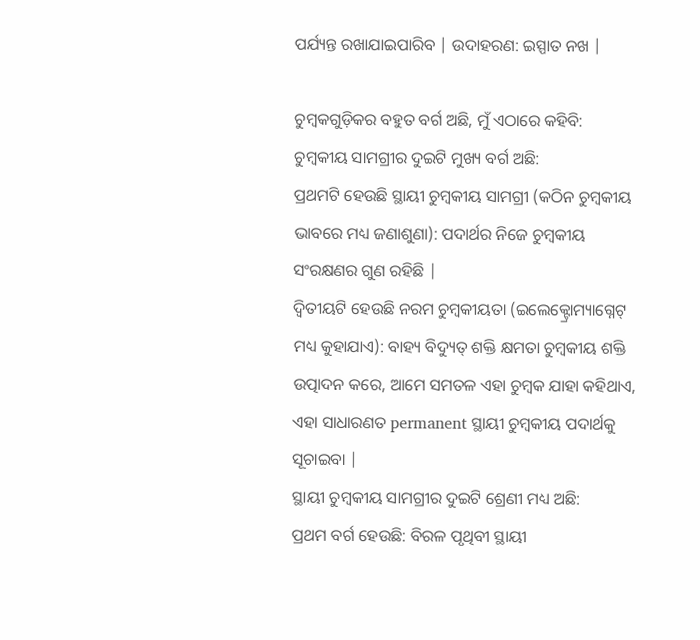ପର୍ଯ୍ୟନ୍ତ ରଖାଯାଇପାରିବ | ଉଦାହରଣ: ଇସ୍ପାତ ନଖ |

ଚୁମ୍ବକଗୁଡ଼ିକର ବହୁତ ବର୍ଗ ଅଛି, ମୁଁ ଏଠାରେ କହିବି:
ଚୁମ୍ବକୀୟ ସାମଗ୍ରୀର ଦୁଇଟି ମୁଖ୍ୟ ବର୍ଗ ଅଛି:
ପ୍ରଥମଟି ହେଉଛି ସ୍ଥାୟୀ ଚୁମ୍ବକୀୟ ସାମଗ୍ରୀ (କଠିନ ଚୁମ୍ବକୀୟ ଭାବରେ ମଧ୍ୟ ଜଣାଶୁଣା): ପଦାର୍ଥର ନିଜେ ଚୁମ୍ବକୀୟ ସଂରକ୍ଷଣର ଗୁଣ ରହିଛି |
ଦ୍ୱିତୀୟଟି ହେଉଛି ନରମ ଚୁମ୍ବକୀୟତା (ଇଲେକ୍ଟ୍ରୋମ୍ୟାଗ୍ନେଟ୍ ମଧ୍ୟ କୁହାଯାଏ): ବାହ୍ୟ ବିଦ୍ୟୁତ୍ ଶକ୍ତି କ୍ଷମତା ଚୁମ୍ବକୀୟ ଶକ୍ତି ଉତ୍ପାଦନ କରେ, ଆମେ ସମତଳ ଏହା ଚୁମ୍ବକ ଯାହା କହିଥାଏ, ଏହା ସାଧାରଣତ permanent ସ୍ଥାୟୀ ଚୁମ୍ବକୀୟ ପଦାର୍ଥକୁ ସୂଚାଇବା |
ସ୍ଥାୟୀ ଚୁମ୍ବକୀୟ ସାମଗ୍ରୀର ଦୁଇଟି ଶ୍ରେଣୀ ମଧ୍ୟ ଅଛି:
ପ୍ରଥମ ବର୍ଗ ହେଉଛି: ବିରଳ ପୃଥିବୀ ସ୍ଥାୟୀ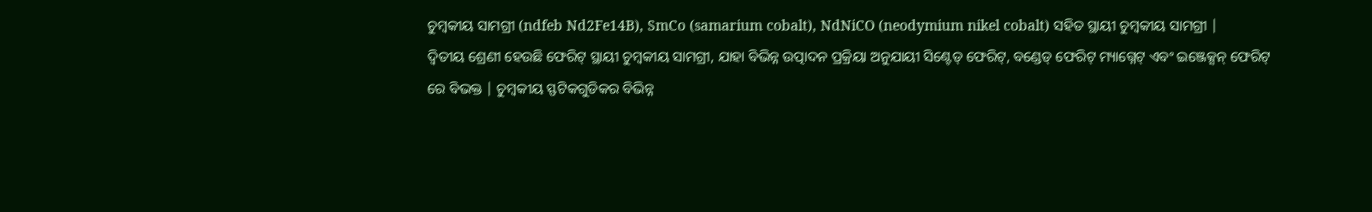ଚୁମ୍ବକୀୟ ସାମଗ୍ରୀ (ndfeb Nd2Fe14B), SmCo (samarium cobalt), NdNiCO (neodymium nikel cobalt) ସହିତ ସ୍ଥାୟୀ ଚୁମ୍ବକୀୟ ସାମଗ୍ରୀ |
ଦ୍ୱିତୀୟ ଶ୍ରେଣୀ ହେଉଛି ଫେରିଟ୍ ସ୍ଥାୟୀ ଚୁମ୍ବକୀୟ ସାମଗ୍ରୀ, ଯାହା ବିଭିନ୍ନ ଉତ୍ପାଦନ ପ୍ରକ୍ରିୟା ଅନୁଯାୟୀ ସିଣ୍ଟେଡ୍ ଫେରିଟ୍, ବଣ୍ଡେଡ୍ ଫେରିଟ୍ ମ୍ୟାଗ୍ନେଟ୍ ଏବଂ ଇଞ୍ଜେକ୍ସନ୍ ଫେରିଟ୍ ରେ ବିଭକ୍ତ | ଚୁମ୍ବକୀୟ ସ୍ଫଟିକଗୁଡିକର ବିଭିନ୍ନ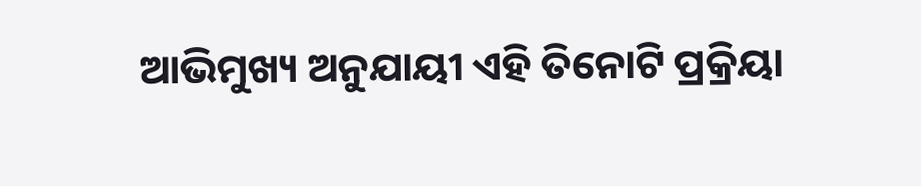ଆଭିମୁଖ୍ୟ ଅନୁଯାୟୀ ଏହି ତିନୋଟି ପ୍ରକ୍ରିୟା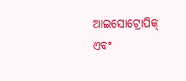ଆଇସୋଟ୍ରୋପିକ୍ ଏବଂ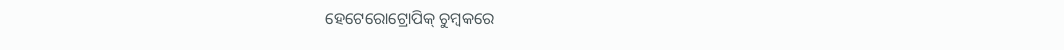ହେଟେରୋଟ୍ରୋପିକ୍ ଚୁମ୍ବକରେ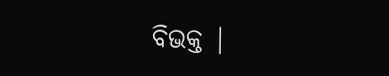ବିଭକ୍ତ |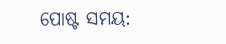ପୋଷ୍ଟ ସମୟ: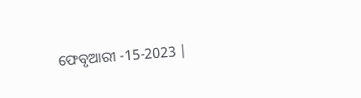ଫେବୃଆରୀ -15-2023 |